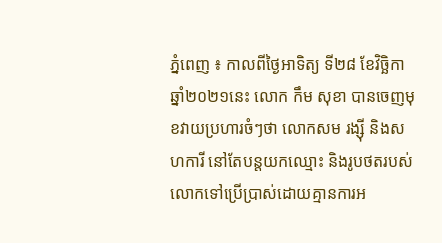ភ្នំពេញ ៖ កាលពីថ្ងៃអាទិត្យ ទី២៨ ខែវិច្ឆិកា ឆ្នាំ២០២១នេះ លោក កឹម សុខា បានចេញមុខវាយប្រហារចំៗថា លោកសម រង្ស៊ី និងសហការី នៅតែបន្តយកឈ្មោះ និងរូបថតរបស់លោកទៅប្រើប្រាស់ដោយគ្មានការអ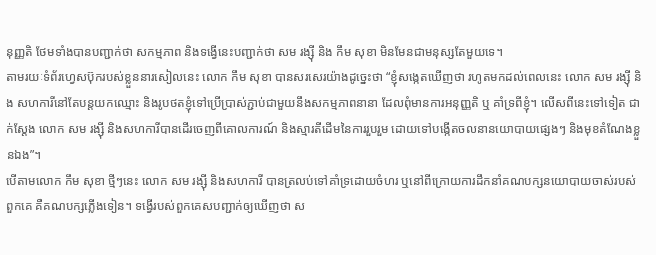នុញ្ញតិ ថែមទាំងបានបញ្ជាក់ថា សកម្មភាព និងទង្វើនេះបញ្ជាក់ថា សម រង្ស៊ី និង កឹម សុខា មិនមែនជាមនុស្សតែមួយទេ។
តាមរយៈទំព័រហ្វេសប៊ុករបស់ខ្លួននារសៀលនេះ លោក កឹម សុខា បានសរសេរយ៉ាងដូច្នេះថា “ខ្ញុំសង្កេតឃើញថា រហូតមកដល់ពេលនេះ លោក សម រង្ស៊ី និង សហការីនៅតែបន្តយកឈ្មោះ និងរូបថតខ្ញុំទៅប្រើប្រាស់ភ្ជាប់ជាមួយនឹងសកម្មភាពនានា ដែលពុំមានការអនុញ្ញតិ ឬ គាំទ្រពីខ្ញុំ។ លើសពីនេះទៅទៀត ជាក់ស្តែង លោក សម រង្ស៊ី និងសហការីបានដើរចេញពីគោលការណ៍ និងស្មារតីដើមនៃការរួបរួម ដោយទៅបង្កើតចលនានយោបាយផ្សេងៗ និងមុខតំណែងខ្លួនឯង”។
បើតាមលោក កឹម សុខា ថ្មីៗនេះ លោក សម រង្ស៊ី និងសហការី បានត្រលប់ទៅគាំទ្រដោយចំហរ ឬនៅពីក្រោយការដឹកនាំគណបក្សនយោបាយចាស់របស់ពួកគេ គឺគណបក្សភ្លើងទៀន។ ទង្វើរបស់ពួកគេសបញ្ជាក់ឲ្យឃើញថា ស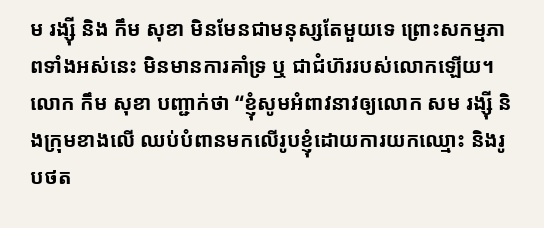ម រង្ស៊ី និង កឹម សុខា មិនមែនជាមនុស្សតែមួយទេ ព្រោះសកម្មភាពទាំងអស់នេះ មិនមានការគាំទ្រ ឬ ជាជំហ៊ររបស់លោកឡើយ។
លោក កឹម សុខា បញ្ជាក់ថា “ខ្ញុំសូមអំពាវនាវឲ្យលោក សម រង្ស៊ី និងក្រុមខាងលើ ឈប់បំពានមកលើរូបខ្ញុំដោយការយកឈ្មោះ និងរូបថត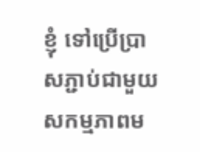ខ្ញុំ ទៅប្រើប្រាសភ្ជាប់ជាមួយសកម្មភាពម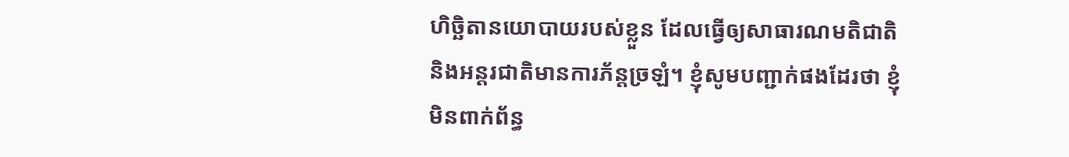ហិច្ឆិតានយោបាយរបស់ខ្លួន ដែលធ្វើឲ្យសាធារណមតិជាតិ និងអន្តរជាតិមានការភ័ន្តច្រឡំ។ ខ្ញុំសូមបញ្ជាក់ផងដែរថា ខ្ញុំមិនពាក់ព័ន្ធ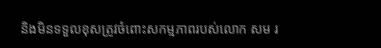និងមិនទទួលខុសត្រូវចំពោះសកម្មភាពរបស់លោក សម រ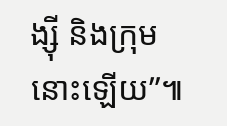ង្ស៊ី និងក្រុមនោះឡើយ”៕